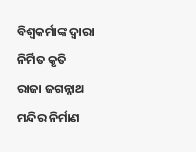ବିଶ୍ୱକର୍ମାଙ୍କ ଦ୍ୱାରା ନିର୍ମିତ କୃତି
ରାଜା ଜଗନ୍ନାଥ ମନ୍ଦିର ନିର୍ମାଣ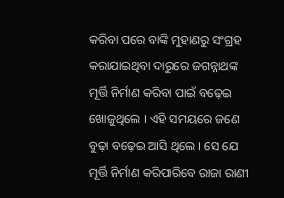କରିବା ପରେ ବାଙ୍କି ମୁହାଣରୁ ସଂଗ୍ରହ କରାଯାଇଥିବା ଦାରୁରେ ଜଗନ୍ନାଥଙ୍କ ମୂର୍ତ୍ତି ନିର୍ମାଣ କରିବା ପାଇଁ ବଢ଼େଇ ଖୋଜୁଥିଲେ । ଏହି ସମୟରେ ଜଣେ ବୁଢ଼ା ବଢ଼େଇ ଆସି ଥିଲେ । ସେ ଯେ ମୂର୍ତ୍ତି ନିର୍ମାଣ କରିପାରିବେ ରାଜା ରାଣୀ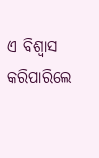ଏ ବିଶ୍ୱାସ କରିପାରିଲେ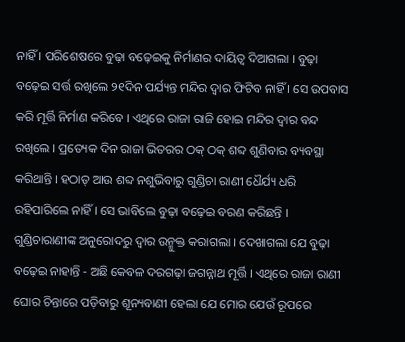ନାହିଁ । ପରିଶେଷରେ ବୁଢ଼ା ବଢ଼େଇକୁ ନିର୍ମାଣର ଦାୟିତ୍ୱ ଦିଆଗଲା । ବୁଢ଼ା ବଢ଼େଇ ସର୍ତ୍ତ ରଖିଲେ ୨୧ଦିନ ପର୍ଯ୍ୟନ୍ତ ମନ୍ଦିର ଦ୍ୱାର ଫିଟିବ ନାହିଁ । ସେ ଉପବାସ କରି ମୂର୍ତ୍ତି ନିର୍ମାଣ କରିବେ । ଏଥିରେ ରାଜା ରାଜି ହୋଇ ମନ୍ଦିର ଦ୍ୱାର ବନ୍ଦ ରଖିଲେ । ପ୍ରତ୍ୟେକ ଦିନ ରାଜା ଭିତରର ଠକ୍ ଠକ୍ ଶବ୍ଦ ଶୁଣିବାର ବ୍ୟବସ୍ଥା କରିଥାନ୍ତି । ହଠାତ୍ ଆଉ ଶବ୍ଦ ନଶୁଭିବାରୁ ଗୁଣ୍ଡିଚା ରାଣୀ ଧୈର୍ଯ୍ୟ ଧରି ରହିପାରିଲେ ନାହିଁ । ସେ ଭାବିଲେ ବୁଢ଼ା ବଢ଼େଇ ବରଣ କରିଛନ୍ତି । ଗୁଣ୍ଡିଚାରାଣୀଙ୍କ ଅନୁରୋଦରୁ ଦ୍ୱାର ଉନ୍ମୁକ୍ତ କରାଗଲା । ଦେଖାଗଲା ଯେ ବୁଢ଼ା ବଢ଼େଇ ନାହାନ୍ତି - ଅଛି କେବଳ ଦରଗଢ଼ା ଜଗନ୍ନାଥ ମୂର୍ତ୍ତି । ଏଥିରେ ରାଜା ରାଣୀ ଘୋର ଚିନ୍ତାରେ ପଡ଼ିବାରୁ ଶୂନ୍ୟବାଣୀ ହେଲା ଯେ ମୋର ଯେଉଁ ରୂପରେ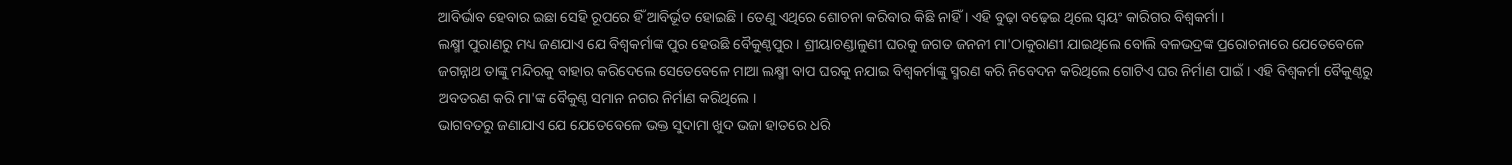ଆବିର୍ଭାବ ହେବାର ଇଛା ସେହି ରୂପରେ ହିଁ ଆବିର୍ଭୂତ ହୋଇଛି । ତେଣୁ ଏଥିରେ ଶୋଚନା କରିବାର କିଛି ନାହିଁ । ଏହି ବୁଢ଼ା ବଢ଼େଇ ଥିଲେ ସ୍ୱୟଂ କାରିଗର ବିଶ୍ୱକର୍ମା ।
ଲକ୍ଷ୍ମୀ ପୁରାଣରୁ ମଧ୍ୟ ଜଣଯାଏ ଯେ ବିଶ୍ୱକର୍ମାଙ୍କ ପୁର ହେଉଛି ବୈକୁଣ୍ଠପୁର । ଶ୍ରୀୟାଚଣ୍ଡାଳୁଣୀ ଘରକୁ ଜଗତ ଜନନୀ ମା'ଠାକୁରାଣୀ ଯାଇଥିଲେ ବୋଲି ବଳଭଦ୍ରଙ୍କ ପ୍ରରୋଚନାରେ ଯେତେବେଳେ ଜଗନ୍ନାଥ ତାଙ୍କୁ ମନ୍ଦିରକୁ ବାହାର କରିଦେଲେ ସେତେବେଳେ ମାଆ ଲକ୍ଷ୍ମୀ ବାପ ଘରକୁ ନଯାଇ ବିଶ୍ୱକର୍ମାଙ୍କୁ ସ୍ମରଣ କରି ନିବେଦନ କରିଥିଲେ ଗୋଟିଏ ଘର ନିର୍ମାଣ ପାଇଁ । ଏହି ବିଶ୍ୱକର୍ମା ବୈକୁଣ୍ଠରୁ ଅବତରଣ କରି ମା'ଙ୍କ ବୈକୁଣ୍ଠ ସମାନ ନଗର ନିର୍ମାଣ କରିଥିଲେ ।
ଭାଗବତରୁ ଜଣାଯାଏ ଯେ ଯେତେବେଳେ ଭକ୍ତ ସୁଦାମା ଖୁଦ ଭଜା ହାତରେ ଧରି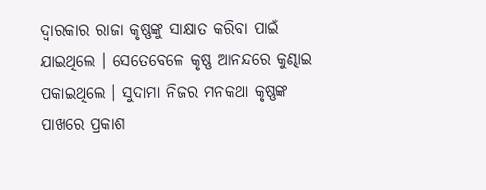ଦ୍ୱାରକାର ରାଜା କୃଷ୍ଣଙ୍କୁ ସାକ୍ଷାତ କରିବା ପାଇଁ ଯାଇଥିଲେ । ସେତେବେଳେ କୃଷ୍ଣ ଆନନ୍ଦରେ କୁଣ୍ଢାଇ ପକାଇଥିଲେ । ସୁଦାମା ନିଜର ମନକଥା କୃଷ୍ଣଙ୍କ ପାଖରେ ପ୍ରକାଶ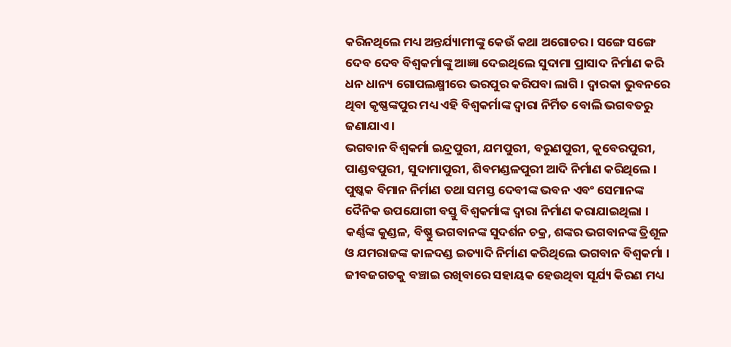କରିନଥିଲେ ମଧ୍ୟ ଅନ୍ତର୍ଯ୍ୟାମୀଙ୍କୁ କେଉଁ କଥା ଅଗୋଚର । ସଙ୍ଗେ ସଙ୍ଗେ ଦେବ ଦେବ ବିଶ୍ୱକର୍ମାଙ୍କୁ ଆଜ୍ଞା ଦେଇଥିଲେ ସୁଦାମା ପ୍ରାସାଦ ନିର୍ମାଣ କରି ଧନ ଧାନ୍ୟ ଗୋପଲକ୍ଷ୍ମୀରେ ଭରପୁର କରିପବା ଲାଗି । ଦ୍ୱାରକା ଭୁବନରେ ଥିବା କୃଷ୍ଣଙ୍କପୁର ମଧ୍ୟ ଏହି ବିଶ୍ୱକର୍ମାଙ୍କ ଦ୍ୱାରା ନିର୍ମିତ ବୋଲି ଭଗବତରୁ ଜଣାଯାଏ ।
ଭଗବାନ ବିଶ୍ୱକର୍ମା ଇନ୍ଦ୍ରପୁରୀ, ଯମପୁରୀ, ବରୁଣପୁରୀ, କୁବେରପୁରୀ, ପାଣ୍ଡବପୁରୀ, ସୁଦାମାପୁରୀ, ଶିବମଣ୍ଡଳପୁରୀ ଆଦି ନିର୍ମାଣ କରିଥିଲେ । ପୁଷ୍କକ ବିମାନ ନିର୍ମାଣ ତଥା ସମସ୍ତ ଦେବୀଙ୍କ ଭବନ ଏବଂ ସେମାନଙ୍କ ଦୈନିକ ଉପଯୋଗୀ ବସ୍ତୁ ବିଶ୍ୱକର୍ମାଙ୍କ ଦ୍ୱାରା ନିର୍ମାଣ କରାଯାଇଥିଲା । କର୍ଣ୍ଣଙ୍କ କୁଣ୍ଡଳ, ବିଷ୍ଣୁ ଭଗବାନଙ୍କ ସୁଦର୍ଶନ ଚକ୍ର, ଶଙ୍କର ଭଗବାନଙ୍କ ତ୍ରିଶୂଳ ଓ ଯମରାଜଙ୍କ କାଳଦଣ୍ଡ ଇତ୍ୟାଦି ନିର୍ମାଣ କରିଥିଲେ ଭଗବାନ ବିଶ୍ୱକର୍ମା ।
ଜୀବଜଗତକୁ ବଞ୍ଚାଇ ରଖିବାରେ ସହାୟକ ହେଉଥିବା ସୂର୍ଯ୍ୟ କିରଣ ମଧ୍ୟ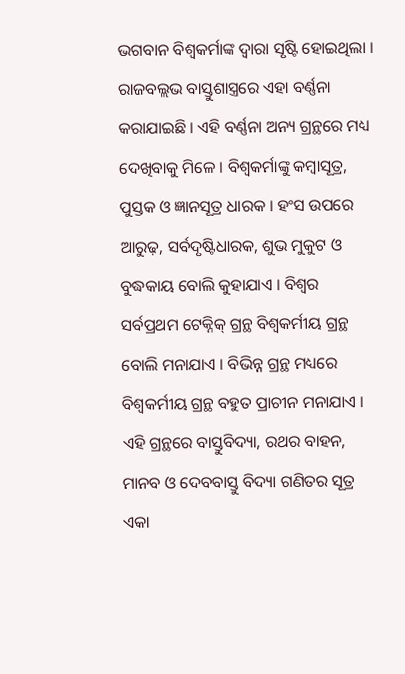ଭଗବାନ ବିଶ୍ୱକର୍ମାଙ୍କ ଦ୍ୱାରା ସୃଷ୍ଟି ହୋଇଥିଲା । ରାଜବଲ୍ଲଭ ବାସ୍ତୁଶାସ୍ତ୍ରରେ ଏହା ବର୍ଣ୍ଣନା କରାଯାଇଛି । ଏହି ବର୍ଣ୍ଣନା ଅନ୍ୟ ଗ୍ରନ୍ଥରେ ମଧ୍ୟ ଦେଖିବାକୁ ମିଳେ । ବିଶ୍ୱକର୍ମାଙ୍କୁ କମ୍ବାସୂତ୍ର, ପୁସ୍ତକ ଓ ଜ୍ଞାନସୂତ୍ର ଧାରକ । ହଂସ ଉପରେ ଆରୁଢ଼, ସର୍ବଦୃଷ୍ଟିଧାରକ, ଶୁଭ ମୁକୁଟ ଓ ବୁଦ୍ଧକାୟ ବୋଲି କୁହାଯାଏ । ବିଶ୍ୱର ସର୍ବପ୍ରଥମ ଟେକ୍ନିକ୍ ଗ୍ରନ୍ଥ ବିଶ୍ୱକର୍ମୀୟ ଗ୍ରନ୍ଥ ବୋଲି ମନାଯାଏ । ବିଭିନ୍ନ ଗ୍ରନ୍ଥ ମଧ୍ୟରେ ବିଶ୍ୱକର୍ମୀୟ ଗ୍ରନ୍ଥ ବହୁତ ପ୍ରାଚୀନ ମନାଯାଏ । ଏହି ଗ୍ରନ୍ଥରେ ବାସ୍ତୁବିଦ୍ୟା, ରଥର ବାହନ, ମାନବ ଓ ଦେବବାସ୍ତୁ ବିଦ୍ୟା ଗଣିତର ସୂତ୍ର ଏକା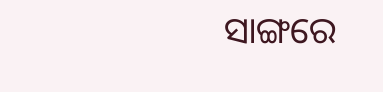ସାଙ୍ଗରେ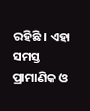ରହିଛି । ଏହା ସମସ୍ତ ପ୍ରାମାଣିକ ଓ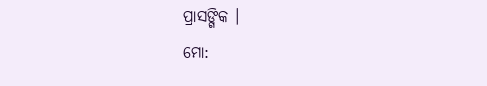ପ୍ରାସଙ୍ଗିକ ।
ମୋ: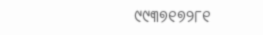୯୯୩୭୧୭୨୮୧